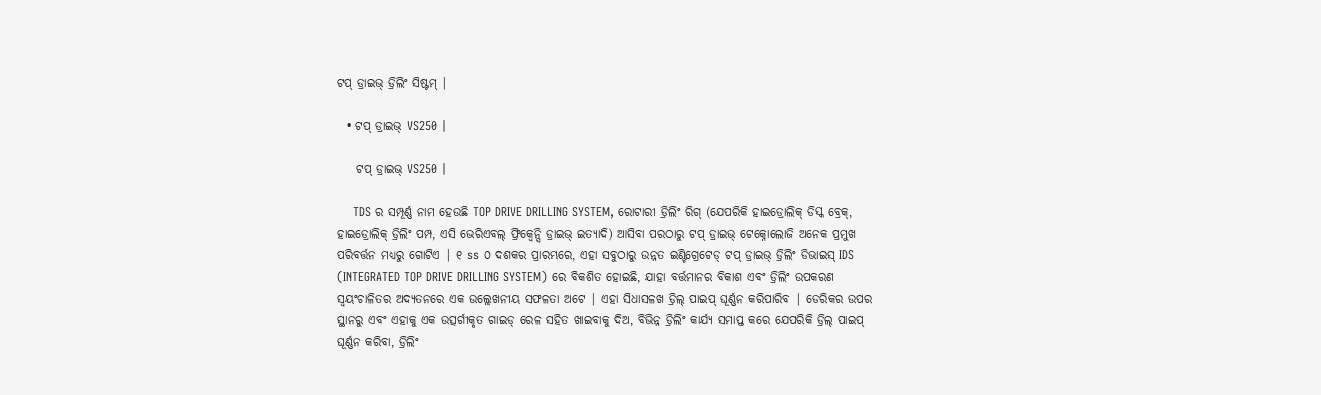ଟପ୍ ଡ୍ରାଇଭ୍ ଡ୍ରିଲିଂ ସିଷ୍ଟମ୍ |

  • ଟପ୍ ଡ୍ରାଇଭ୍ VS250 |

    ଟପ୍ ଡ୍ରାଇଭ୍ VS250 |

    TDS ର ସମ୍ପୂର୍ଣ୍ଣ ନାମ ହେଉଛି TOP DRIVE DRILLING SYSTEM, ରୋଟାରୀ ଡ୍ରିଲିଂ ରିଗ୍ (ଯେପରିକି ହାଇଡ୍ରୋଲିକ୍ ଡିସ୍କ ବ୍ରେକ୍, ହାଇଡ୍ରୋଲିକ୍ ଡ୍ରିଲିଂ ପମ୍ପ, ଏସି ଭେରିଏବଲ୍ ଫ୍ରିକ୍ୱେନ୍ସି ଡ୍ରାଇଭ୍ ଇତ୍ୟାଦି) ଆସିବା ପରଠାରୁ ଟପ୍ ଡ୍ରାଇଭ୍ ଟେକ୍ନୋଲୋଜି ଅନେକ ପ୍ରମୁଖ ପରିବର୍ତ୍ତନ ମଧ୍ୟରୁ ଗୋଟିଏ | ୧ ss ୦ ଦଶକର ପ୍ରାରମ୍ଭରେ, ଏହା ସବୁଠାରୁ ଉନ୍ନତ ଇଣ୍ଟିଗ୍ରେଟେଡ୍ ଟପ୍ ଡ୍ରାଇଭ୍ ଡ୍ରିଲିଂ ଡିଭାଇସ୍ IDS (INTEGRATED TOP DRIVE DRILLING SYSTEM) ରେ ବିକଶିତ ହୋଇଛି, ଯାହା ବର୍ତ୍ତମାନର ବିକାଶ ଏବଂ ଡ୍ରିଲିଂ ଉପକରଣ ସ୍ୱୟଂଚାଳିତର ଅଦ୍ୟତନରେ ଏକ ଉଲ୍ଲେଖନୀୟ ସଫଳତା ଅଟେ | ଏହା ସିଧାସଳଖ ଡ୍ରିଲ୍ ପାଇପ୍ ଘୂର୍ଣ୍ଣନ କରିପାରିବ | ଡେରିକର ଉପର ସ୍ଥାନରୁ ଏବଂ ଏହାକୁ ଏକ ଉତ୍ସର୍ଗୀକୃତ ଗାଇଡ୍ ରେଳ ସହିତ ଖାଇବାକୁ ଦିଅ, ବିଭିନ୍ନ ଡ୍ରିଲିଂ କାର୍ଯ୍ୟ ସମାପ୍ତ କରେ ଯେପରିକି ଡ୍ରିଲ୍ ପାଇପ୍ ଘୂର୍ଣ୍ଣନ କରିବା, ଡ୍ରିଲିଂ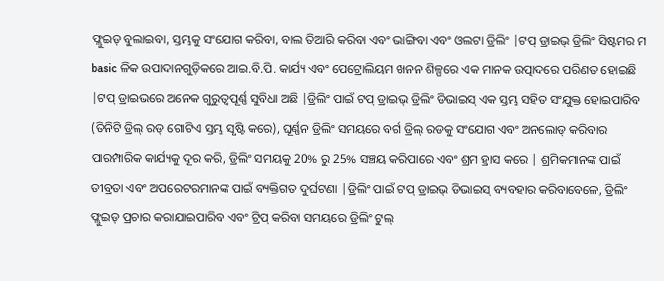ଫ୍ଲୁଇଡ୍ ବୁଲାଇବା, ସ୍ତମ୍ଭକୁ ସଂଯୋଗ କରିବା, ବାଲ ତିଆରି କରିବା ଏବଂ ଭାଙ୍ଗିବା ଏବଂ ଓଲଟା ଡ୍ରିଲିଂ |ଟପ୍ ଡ୍ରାଇଭ୍ ଡ୍ରିଲିଂ ସିଷ୍ଟମର ମ basic ଳିକ ଉପାଦାନଗୁଡ଼ିକରେ ଆଇ.ବି.ପି. କାର୍ଯ୍ୟ ଏବଂ ପେଟ୍ରୋଲିୟମ ଖନନ ଶିଳ୍ପରେ ଏକ ମାନକ ଉତ୍ପାଦରେ ପରିଣତ ହୋଇଛି |ଟପ୍ ଡ୍ରାଇଭରେ ଅନେକ ଗୁରୁତ୍ୱପୂର୍ଣ୍ଣ ସୁବିଧା ଅଛି |ଡ୍ରିଲିଂ ପାଇଁ ଟପ୍ ଡ୍ରାଇଭ୍ ଡ୍ରିଲିଂ ଡିଭାଇସ୍ ଏକ ସ୍ତମ୍ଭ ସହିତ ସଂଯୁକ୍ତ ହୋଇପାରିବ (ତିନିଟି ଡ୍ରିଲ୍ ରଡ୍ ଗୋଟିଏ ସ୍ତମ୍ଭ ସୃଷ୍ଟି କରେ), ଘୂର୍ଣ୍ଣନ ଡ୍ରିଲିଂ ସମୟରେ ବର୍ଗ ଡ୍ରିଲ୍ ରଡକୁ ସଂଯୋଗ ଏବଂ ଅନଲୋଡ୍ କରିବାର ପାରମ୍ପାରିକ କାର୍ଯ୍ୟକୁ ଦୂର କରି, ଡ୍ରିଲିଂ ସମୟକୁ 20% ରୁ 25% ସଞ୍ଚୟ କରିପାରେ ଏବଂ ଶ୍ରମ ହ୍ରାସ କରେ | ଶ୍ରମିକମାନଙ୍କ ପାଇଁ ତୀବ୍ରତା ଏବଂ ଅପରେଟରମାନଙ୍କ ପାଇଁ ବ୍ୟକ୍ତିଗତ ଦୁର୍ଘଟଣା |ଡ୍ରିଲିଂ ପାଇଁ ଟପ୍ ଡ୍ରାଇଭ୍ ଡିଭାଇସ୍ ବ୍ୟବହାର କରିବାବେଳେ, ଡ୍ରିଲିଂ ଫ୍ଲୁଇଡ୍ ପ୍ରଚାର କରାଯାଇପାରିବ ଏବଂ ଟ୍ରିପ୍ କରିବା ସମୟରେ ଡ୍ରିଲିଂ ଟୁଲ୍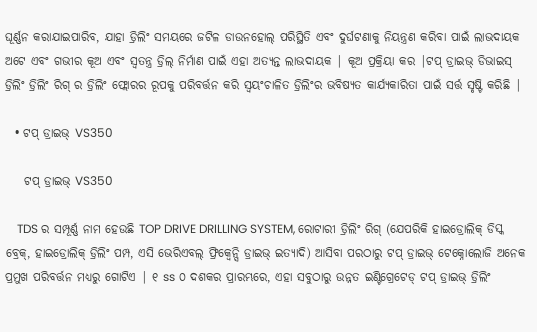ଘୂର୍ଣ୍ଣନ କରାଯାଇପାରିବ, ଯାହା ଡ୍ରିଲିଂ ସମୟରେ ଜଟିଳ ଡାଉନହୋଲ୍ ପରିସ୍ଥିତି ଏବଂ ଦୁର୍ଘଟଣାକୁ ନିୟନ୍ତ୍ରଣ କରିବା ପାଇଁ ଲାଭଦାୟକ ଅଟେ ଏବଂ ଗଭୀର କୂଅ ଏବଂ ସ୍ୱତନ୍ତ୍ର ଡ୍ରିଲ୍ ନିର୍ମାଣ ପାଇଁ ଏହା ଅତ୍ୟନ୍ତ ଲାଭଦାୟକ | କୂଅ ପ୍ରକ୍ରିୟା କର |ଟପ୍ ଡ୍ରାଇଭ୍ ଡିଭାଇସ୍ ଡ୍ରିଲିଂ ଡ୍ରିଲିଂ ରିଗ୍ ର ଡ୍ରିଲିଂ ଫ୍ଲୋରର ରୂପକୁ ପରିବର୍ତ୍ତନ କରି ସ୍ୱୟଂଚାଳିତ ଡ୍ରିଲିଂର ଭବିଷ୍ୟତ କାର୍ଯ୍ୟକାରିତା ପାଇଁ ସର୍ତ୍ତ ସୃଷ୍ଟି କରିଛି |

  • ଟପ୍ ଡ୍ରାଇଭ୍ VS350

    ଟପ୍ ଡ୍ରାଇଭ୍ VS350

    TDS ର ସମ୍ପୂର୍ଣ୍ଣ ନାମ ହେଉଛି TOP DRIVE DRILLING SYSTEM, ରୋଟାରୀ ଡ୍ରିଲିଂ ରିଗ୍ (ଯେପରିକି ହାଇଡ୍ରୋଲିକ୍ ଡିସ୍କ ବ୍ରେକ୍, ହାଇଡ୍ରୋଲିକ୍ ଡ୍ରିଲିଂ ପମ୍ପ, ଏସି ଭେରିଏବଲ୍ ଫ୍ରିକ୍ୱେନ୍ସି ଡ୍ରାଇଭ୍ ଇତ୍ୟାଦି) ଆସିବା ପରଠାରୁ ଟପ୍ ଡ୍ରାଇଭ୍ ଟେକ୍ନୋଲୋଜି ଅନେକ ପ୍ରମୁଖ ପରିବର୍ତ୍ତନ ମଧ୍ୟରୁ ଗୋଟିଏ | ୧ ss ୦ ଦଶକର ପ୍ରାରମ୍ଭରେ, ଏହା ସବୁଠାରୁ ଉନ୍ନତ ଇଣ୍ଟିଗ୍ରେଟେଡ୍ ଟପ୍ ଡ୍ରାଇଭ୍ ଡ୍ରିଲିଂ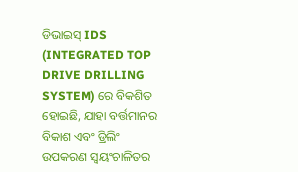ଡିଭାଇସ୍ IDS (INTEGRATED TOP DRIVE DRILLING SYSTEM) ରେ ବିକଶିତ ହୋଇଛି, ଯାହା ବର୍ତ୍ତମାନର ବିକାଶ ଏବଂ ଡ୍ରିଲିଂ ଉପକରଣ ସ୍ୱୟଂଚାଳିତର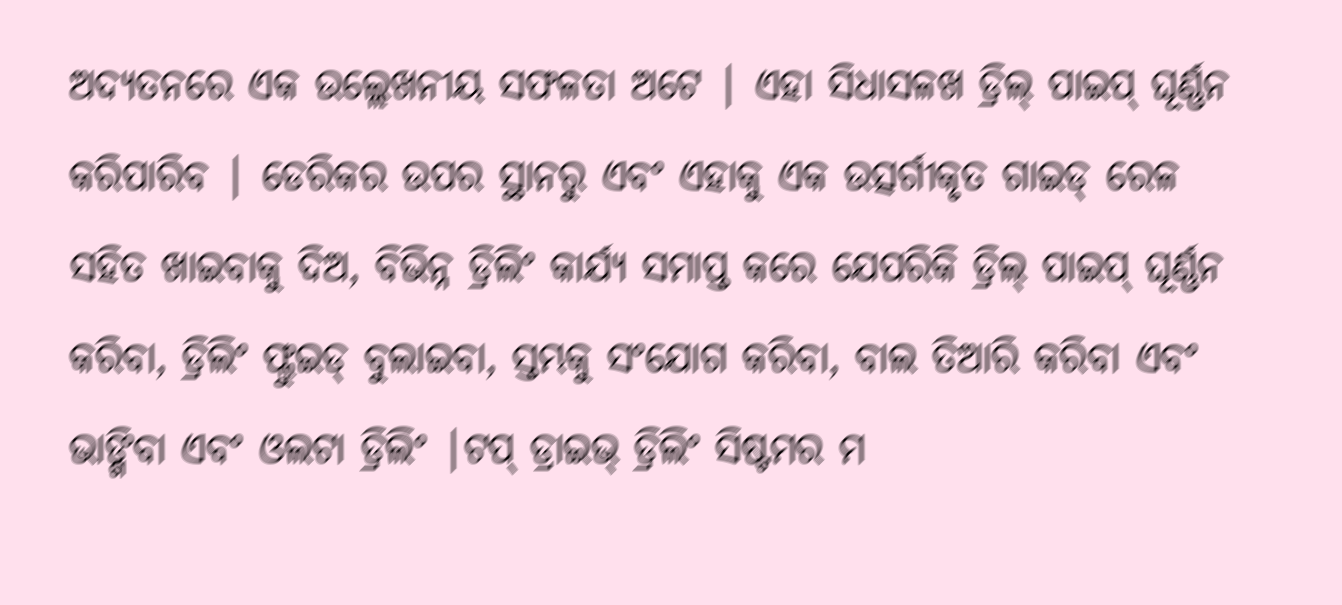ଅଦ୍ୟତନରେ ଏକ ଉଲ୍ଲେଖନୀୟ ସଫଳତା ଅଟେ | ଏହା ସିଧାସଳଖ ଡ୍ରିଲ୍ ପାଇପ୍ ଘୂର୍ଣ୍ଣନ କରିପାରିବ | ଡେରିକର ଉପର ସ୍ଥାନରୁ ଏବଂ ଏହାକୁ ଏକ ଉତ୍ସର୍ଗୀକୃତ ଗାଇଡ୍ ରେଳ ସହିତ ଖାଇବାକୁ ଦିଅ, ବିଭିନ୍ନ ଡ୍ରିଲିଂ କାର୍ଯ୍ୟ ସମାପ୍ତ କରେ ଯେପରିକି ଡ୍ରିଲ୍ ପାଇପ୍ ଘୂର୍ଣ୍ଣନ କରିବା, ଡ୍ରିଲିଂ ଫ୍ଲୁଇଡ୍ ବୁଲାଇବା, ସ୍ତମ୍ଭକୁ ସଂଯୋଗ କରିବା, ବାଲ ତିଆରି କରିବା ଏବଂ ଭାଙ୍ଗିବା ଏବଂ ଓଲଟା ଡ୍ରିଲିଂ |ଟପ୍ ଡ୍ରାଇଭ୍ ଡ୍ରିଲିଂ ସିଷ୍ଟମର ମ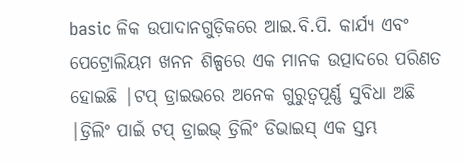basic ଳିକ ଉପାଦାନଗୁଡ଼ିକରେ ଆଇ.ବି.ପି. କାର୍ଯ୍ୟ ଏବଂ ପେଟ୍ରୋଲିୟମ ଖନନ ଶିଳ୍ପରେ ଏକ ମାନକ ଉତ୍ପାଦରେ ପରିଣତ ହୋଇଛି |ଟପ୍ ଡ୍ରାଇଭରେ ଅନେକ ଗୁରୁତ୍ୱପୂର୍ଣ୍ଣ ସୁବିଧା ଅଛି |ଡ୍ରିଲିଂ ପାଇଁ ଟପ୍ ଡ୍ରାଇଭ୍ ଡ୍ରିଲିଂ ଡିଭାଇସ୍ ଏକ ସ୍ତମ୍ଭ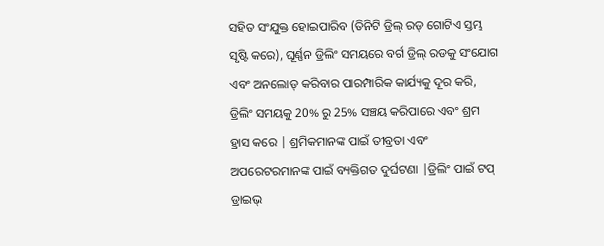ସହିତ ସଂଯୁକ୍ତ ହୋଇପାରିବ (ତିନିଟି ଡ୍ରିଲ୍ ରଡ୍ ଗୋଟିଏ ସ୍ତମ୍ଭ ସୃଷ୍ଟି କରେ), ଘୂର୍ଣ୍ଣନ ଡ୍ରିଲିଂ ସମୟରେ ବର୍ଗ ଡ୍ରିଲ୍ ରଡକୁ ସଂଯୋଗ ଏବଂ ଅନଲୋଡ୍ କରିବାର ପାରମ୍ପାରିକ କାର୍ଯ୍ୟକୁ ଦୂର କରି, ଡ୍ରିଲିଂ ସମୟକୁ 20% ରୁ 25% ସଞ୍ଚୟ କରିପାରେ ଏବଂ ଶ୍ରମ ହ୍ରାସ କରେ | ଶ୍ରମିକମାନଙ୍କ ପାଇଁ ତୀବ୍ରତା ଏବଂ ଅପରେଟରମାନଙ୍କ ପାଇଁ ବ୍ୟକ୍ତିଗତ ଦୁର୍ଘଟଣା |ଡ୍ରିଲିଂ ପାଇଁ ଟପ୍ ଡ୍ରାଇଭ୍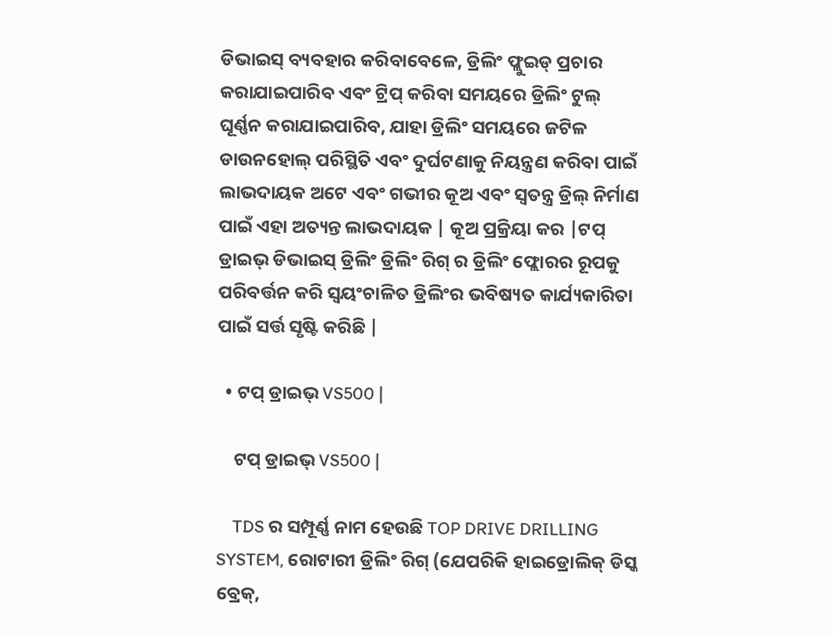ଡିଭାଇସ୍ ବ୍ୟବହାର କରିବାବେଳେ, ଡ୍ରିଲିଂ ଫ୍ଲୁଇଡ୍ ପ୍ରଚାର କରାଯାଇପାରିବ ଏବଂ ଟ୍ରିପ୍ କରିବା ସମୟରେ ଡ୍ରିଲିଂ ଟୁଲ୍ ଘୂର୍ଣ୍ଣନ କରାଯାଇପାରିବ, ଯାହା ଡ୍ରିଲିଂ ସମୟରେ ଜଟିଳ ଡାଉନହୋଲ୍ ପରିସ୍ଥିତି ଏବଂ ଦୁର୍ଘଟଣାକୁ ନିୟନ୍ତ୍ରଣ କରିବା ପାଇଁ ଲାଭଦାୟକ ଅଟେ ଏବଂ ଗଭୀର କୂଅ ଏବଂ ସ୍ୱତନ୍ତ୍ର ଡ୍ରିଲ୍ ନିର୍ମାଣ ପାଇଁ ଏହା ଅତ୍ୟନ୍ତ ଲାଭଦାୟକ | କୂଅ ପ୍ରକ୍ରିୟା କର |ଟପ୍ ଡ୍ରାଇଭ୍ ଡିଭାଇସ୍ ଡ୍ରିଲିଂ ଡ୍ରିଲିଂ ରିଗ୍ ର ଡ୍ରିଲିଂ ଫ୍ଲୋରର ରୂପକୁ ପରିବର୍ତ୍ତନ କରି ସ୍ୱୟଂଚାଳିତ ଡ୍ରିଲିଂର ଭବିଷ୍ୟତ କାର୍ଯ୍ୟକାରିତା ପାଇଁ ସର୍ତ୍ତ ସୃଷ୍ଟି କରିଛି |

  • ଟପ୍ ଡ୍ରାଇଭ୍ VS500 |

    ଟପ୍ ଡ୍ରାଇଭ୍ VS500 |

    TDS ର ସମ୍ପୂର୍ଣ୍ଣ ନାମ ହେଉଛି TOP DRIVE DRILLING SYSTEM, ରୋଟାରୀ ଡ୍ରିଲିଂ ରିଗ୍ (ଯେପରିକି ହାଇଡ୍ରୋଲିକ୍ ଡିସ୍କ ବ୍ରେକ୍,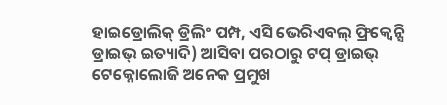ହାଇଡ୍ରୋଲିକ୍ ଡ୍ରିଲିଂ ପମ୍ପ, ଏସି ଭେରିଏବଲ୍ ଫ୍ରିକ୍ୱେନ୍ସି ଡ୍ରାଇଭ୍ ଇତ୍ୟାଦି) ଆସିବା ପରଠାରୁ ଟପ୍ ଡ୍ରାଇଭ୍ ଟେକ୍ନୋଲୋଜି ଅନେକ ପ୍ରମୁଖ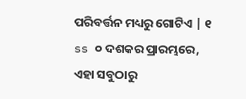ପରିବର୍ତ୍ତନ ମଧ୍ୟରୁ ଗୋଟିଏ | ୧ ss ୦ ଦଶକର ପ୍ରାରମ୍ଭରେ, ଏହା ସବୁଠାରୁ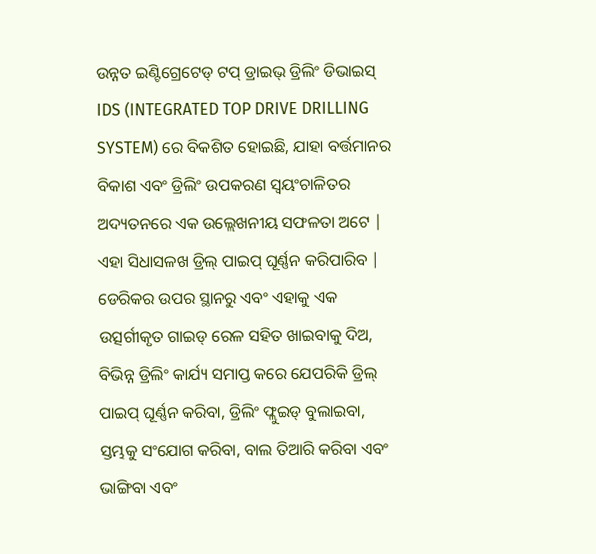ଉନ୍ନତ ଇଣ୍ଟିଗ୍ରେଟେଡ୍ ଟପ୍ ଡ୍ରାଇଭ୍ ଡ୍ରିଲିଂ ଡିଭାଇସ୍ IDS (INTEGRATED TOP DRIVE DRILLING SYSTEM) ରେ ବିକଶିତ ହୋଇଛି, ଯାହା ବର୍ତ୍ତମାନର ବିକାଶ ଏବଂ ଡ୍ରିଲିଂ ଉପକରଣ ସ୍ୱୟଂଚାଳିତର ଅଦ୍ୟତନରେ ଏକ ଉଲ୍ଲେଖନୀୟ ସଫଳତା ଅଟେ | ଏହା ସିଧାସଳଖ ଡ୍ରିଲ୍ ପାଇପ୍ ଘୂର୍ଣ୍ଣନ କରିପାରିବ | ଡେରିକର ଉପର ସ୍ଥାନରୁ ଏବଂ ଏହାକୁ ଏକ ଉତ୍ସର୍ଗୀକୃତ ଗାଇଡ୍ ରେଳ ସହିତ ଖାଇବାକୁ ଦିଅ, ବିଭିନ୍ନ ଡ୍ରିଲିଂ କାର୍ଯ୍ୟ ସମାପ୍ତ କରେ ଯେପରିକି ଡ୍ରିଲ୍ ପାଇପ୍ ଘୂର୍ଣ୍ଣନ କରିବା, ଡ୍ରିଲିଂ ଫ୍ଲୁଇଡ୍ ବୁଲାଇବା, ସ୍ତମ୍ଭକୁ ସଂଯୋଗ କରିବା, ବାଲ ତିଆରି କରିବା ଏବଂ ଭାଙ୍ଗିବା ଏବଂ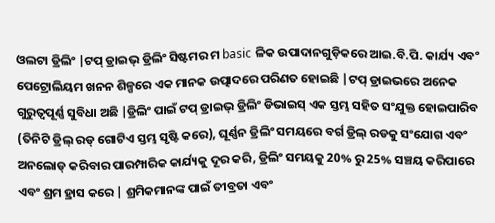ଓଲଟା ଡ୍ରିଲିଂ |ଟପ୍ ଡ୍ରାଇଭ୍ ଡ୍ରିଲିଂ ସିଷ୍ଟମର ମ basic ଳିକ ଉପାଦାନଗୁଡ଼ିକରେ ଆଇ.ବି.ପି. କାର୍ଯ୍ୟ ଏବଂ ପେଟ୍ରୋଲିୟମ ଖନନ ଶିଳ୍ପରେ ଏକ ମାନକ ଉତ୍ପାଦରେ ପରିଣତ ହୋଇଛି |ଟପ୍ ଡ୍ରାଇଭରେ ଅନେକ ଗୁରୁତ୍ୱପୂର୍ଣ୍ଣ ସୁବିଧା ଅଛି |ଡ୍ରିଲିଂ ପାଇଁ ଟପ୍ ଡ୍ରାଇଭ୍ ଡ୍ରିଲିଂ ଡିଭାଇସ୍ ଏକ ସ୍ତମ୍ଭ ସହିତ ସଂଯୁକ୍ତ ହୋଇପାରିବ (ତିନିଟି ଡ୍ରିଲ୍ ରଡ୍ ଗୋଟିଏ ସ୍ତମ୍ଭ ସୃଷ୍ଟି କରେ), ଘୂର୍ଣ୍ଣନ ଡ୍ରିଲିଂ ସମୟରେ ବର୍ଗ ଡ୍ରିଲ୍ ରଡକୁ ସଂଯୋଗ ଏବଂ ଅନଲୋଡ୍ କରିବାର ପାରମ୍ପାରିକ କାର୍ଯ୍ୟକୁ ଦୂର କରି, ଡ୍ରିଲିଂ ସମୟକୁ 20% ରୁ 25% ସଞ୍ଚୟ କରିପାରେ ଏବଂ ଶ୍ରମ ହ୍ରାସ କରେ | ଶ୍ରମିକମାନଙ୍କ ପାଇଁ ତୀବ୍ରତା ଏବଂ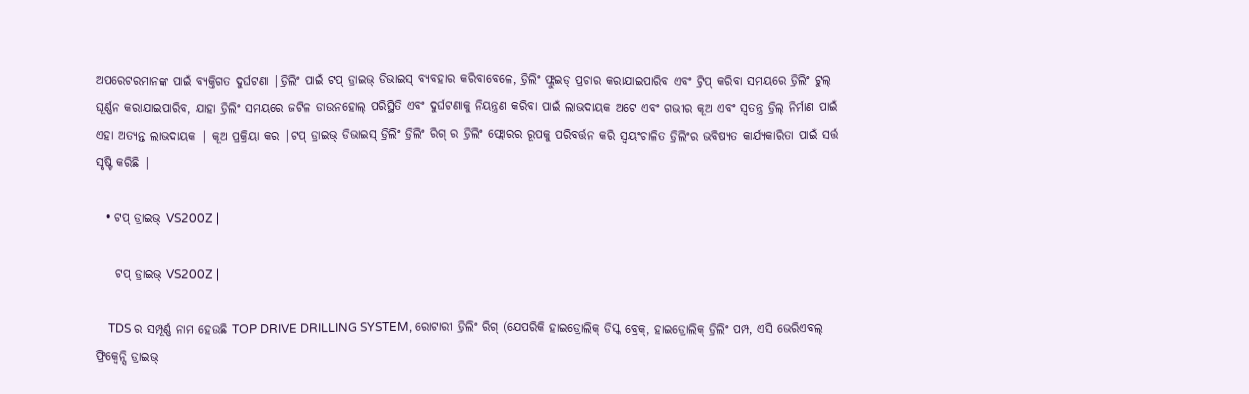ଅପରେଟରମାନଙ୍କ ପାଇଁ ବ୍ୟକ୍ତିଗତ ଦୁର୍ଘଟଣା |ଡ୍ରିଲିଂ ପାଇଁ ଟପ୍ ଡ୍ରାଇଭ୍ ଡିଭାଇସ୍ ବ୍ୟବହାର କରିବାବେଳେ, ଡ୍ରିଲିଂ ଫ୍ଲୁଇଡ୍ ପ୍ରଚାର କରାଯାଇପାରିବ ଏବଂ ଟ୍ରିପ୍ କରିବା ସମୟରେ ଡ୍ରିଲିଂ ଟୁଲ୍ ଘୂର୍ଣ୍ଣନ କରାଯାଇପାରିବ, ଯାହା ଡ୍ରିଲିଂ ସମୟରେ ଜଟିଳ ଡାଉନହୋଲ୍ ପରିସ୍ଥିତି ଏବଂ ଦୁର୍ଘଟଣାକୁ ନିୟନ୍ତ୍ରଣ କରିବା ପାଇଁ ଲାଭଦାୟକ ଅଟେ ଏବଂ ଗଭୀର କୂଅ ଏବଂ ସ୍ୱତନ୍ତ୍ର ଡ୍ରିଲ୍ ନିର୍ମାଣ ପାଇଁ ଏହା ଅତ୍ୟନ୍ତ ଲାଭଦାୟକ | କୂଅ ପ୍ରକ୍ରିୟା କର |ଟପ୍ ଡ୍ରାଇଭ୍ ଡିଭାଇସ୍ ଡ୍ରିଲିଂ ଡ୍ରିଲିଂ ରିଗ୍ ର ଡ୍ରିଲିଂ ଫ୍ଲୋରର ରୂପକୁ ପରିବର୍ତ୍ତନ କରି ସ୍ୱୟଂଚାଳିତ ଡ୍ରିଲିଂର ଭବିଷ୍ୟତ କାର୍ଯ୍ୟକାରିତା ପାଇଁ ସର୍ତ୍ତ ସୃଷ୍ଟି କରିଛି |

  • ଟପ୍ ଡ୍ରାଇଭ୍ VS200Z |

    ଟପ୍ ଡ୍ରାଇଭ୍ VS200Z |

    TDS ର ସମ୍ପୂର୍ଣ୍ଣ ନାମ ହେଉଛି TOP DRIVE DRILLING SYSTEM, ରୋଟାରୀ ଡ୍ରିଲିଂ ରିଗ୍ (ଯେପରିକି ହାଇଡ୍ରୋଲିକ୍ ଡିସ୍କ ବ୍ରେକ୍, ହାଇଡ୍ରୋଲିକ୍ ଡ୍ରିଲିଂ ପମ୍ପ, ଏସି ଭେରିଏବଲ୍ ଫ୍ରିକ୍ୱେନ୍ସି ଡ୍ରାଇଭ୍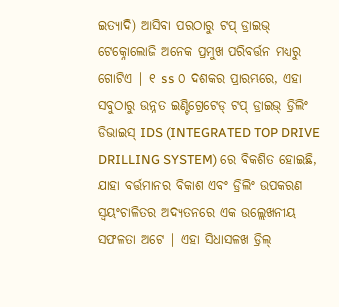ଇତ୍ୟାଦି) ଆସିବା ପରଠାରୁ ଟପ୍ ଡ୍ରାଇଭ୍ ଟେକ୍ନୋଲୋଜି ଅନେକ ପ୍ରମୁଖ ପରିବର୍ତ୍ତନ ମଧ୍ୟରୁ ଗୋଟିଏ | ୧ ss ୦ ଦଶକର ପ୍ରାରମ୍ଭରେ, ଏହା ସବୁଠାରୁ ଉନ୍ନତ ଇଣ୍ଟିଗ୍ରେଟେଡ୍ ଟପ୍ ଡ୍ରାଇଭ୍ ଡ୍ରିଲିଂ ଡିଭାଇସ୍ IDS (INTEGRATED TOP DRIVE DRILLING SYSTEM) ରେ ବିକଶିତ ହୋଇଛି, ଯାହା ବର୍ତ୍ତମାନର ବିକାଶ ଏବଂ ଡ୍ରିଲିଂ ଉପକରଣ ସ୍ୱୟଂଚାଳିତର ଅଦ୍ୟତନରେ ଏକ ଉଲ୍ଲେଖନୀୟ ସଫଳତା ଅଟେ | ଏହା ସିଧାସଳଖ ଡ୍ରିଲ୍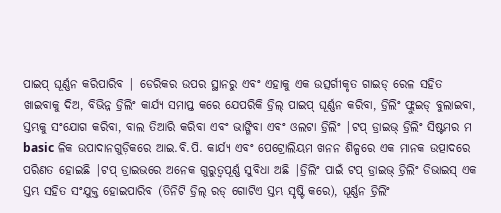ପାଇପ୍ ଘୂର୍ଣ୍ଣନ କରିପାରିବ | ଡେରିକର ଉପର ସ୍ଥାନରୁ ଏବଂ ଏହାକୁ ଏକ ଉତ୍ସର୍ଗୀକୃତ ଗାଇଡ୍ ରେଳ ସହିତ ଖାଇବାକୁ ଦିଅ, ବିଭିନ୍ନ ଡ୍ରିଲିଂ କାର୍ଯ୍ୟ ସମାପ୍ତ କରେ ଯେପରିକି ଡ୍ରିଲ୍ ପାଇପ୍ ଘୂର୍ଣ୍ଣନ କରିବା, ଡ୍ରିଲିଂ ଫ୍ଲୁଇଡ୍ ବୁଲାଇବା, ସ୍ତମ୍ଭକୁ ସଂଯୋଗ କରିବା, ବାଲ ତିଆରି କରିବା ଏବଂ ଭାଙ୍ଗିବା ଏବଂ ଓଲଟା ଡ୍ରିଲିଂ |ଟପ୍ ଡ୍ରାଇଭ୍ ଡ୍ରିଲିଂ ସିଷ୍ଟମର ମ basic ଳିକ ଉପାଦାନଗୁଡ଼ିକରେ ଆଇ.ବି.ପି. କାର୍ଯ୍ୟ ଏବଂ ପେଟ୍ରୋଲିୟମ ଖନନ ଶିଳ୍ପରେ ଏକ ମାନକ ଉତ୍ପାଦରେ ପରିଣତ ହୋଇଛି |ଟପ୍ ଡ୍ରାଇଭରେ ଅନେକ ଗୁରୁତ୍ୱପୂର୍ଣ୍ଣ ସୁବିଧା ଅଛି |ଡ୍ରିଲିଂ ପାଇଁ ଟପ୍ ଡ୍ରାଇଭ୍ ଡ୍ରିଲିଂ ଡିଭାଇସ୍ ଏକ ସ୍ତମ୍ଭ ସହିତ ସଂଯୁକ୍ତ ହୋଇପାରିବ (ତିନିଟି ଡ୍ରିଲ୍ ରଡ୍ ଗୋଟିଏ ସ୍ତମ୍ଭ ସୃଷ୍ଟି କରେ), ଘୂର୍ଣ୍ଣନ ଡ୍ରିଲିଂ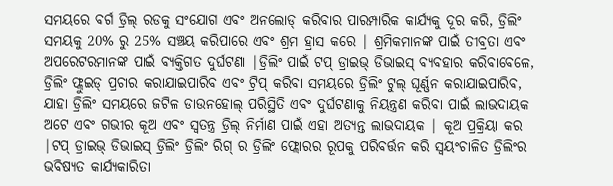ସମୟରେ ବର୍ଗ ଡ୍ରିଲ୍ ରଡକୁ ସଂଯୋଗ ଏବଂ ଅନଲୋଡ୍ କରିବାର ପାରମ୍ପାରିକ କାର୍ଯ୍ୟକୁ ଦୂର କରି, ଡ୍ରିଲିଂ ସମୟକୁ 20% ରୁ 25% ସଞ୍ଚୟ କରିପାରେ ଏବଂ ଶ୍ରମ ହ୍ରାସ କରେ | ଶ୍ରମିକମାନଙ୍କ ପାଇଁ ତୀବ୍ରତା ଏବଂ ଅପରେଟରମାନଙ୍କ ପାଇଁ ବ୍ୟକ୍ତିଗତ ଦୁର୍ଘଟଣା |ଡ୍ରିଲିଂ ପାଇଁ ଟପ୍ ଡ୍ରାଇଭ୍ ଡିଭାଇସ୍ ବ୍ୟବହାର କରିବାବେଳେ, ଡ୍ରିଲିଂ ଫ୍ଲୁଇଡ୍ ପ୍ରଚାର କରାଯାଇପାରିବ ଏବଂ ଟ୍ରିପ୍ କରିବା ସମୟରେ ଡ୍ରିଲିଂ ଟୁଲ୍ ଘୂର୍ଣ୍ଣନ କରାଯାଇପାରିବ, ଯାହା ଡ୍ରିଲିଂ ସମୟରେ ଜଟିଳ ଡାଉନହୋଲ୍ ପରିସ୍ଥିତି ଏବଂ ଦୁର୍ଘଟଣାକୁ ନିୟନ୍ତ୍ରଣ କରିବା ପାଇଁ ଲାଭଦାୟକ ଅଟେ ଏବଂ ଗଭୀର କୂଅ ଏବଂ ସ୍ୱତନ୍ତ୍ର ଡ୍ରିଲ୍ ନିର୍ମାଣ ପାଇଁ ଏହା ଅତ୍ୟନ୍ତ ଲାଭଦାୟକ | କୂଅ ପ୍ରକ୍ରିୟା କର |ଟପ୍ ଡ୍ରାଇଭ୍ ଡିଭାଇସ୍ ଡ୍ରିଲିଂ ଡ୍ରିଲିଂ ରିଗ୍ ର ଡ୍ରିଲିଂ ଫ୍ଲୋରର ରୂପକୁ ପରିବର୍ତ୍ତନ କରି ସ୍ୱୟଂଚାଳିତ ଡ୍ରିଲିଂର ଭବିଷ୍ୟତ କାର୍ଯ୍ୟକାରିତା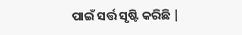ପାଇଁ ସର୍ତ୍ତ ସୃଷ୍ଟି କରିଛି |